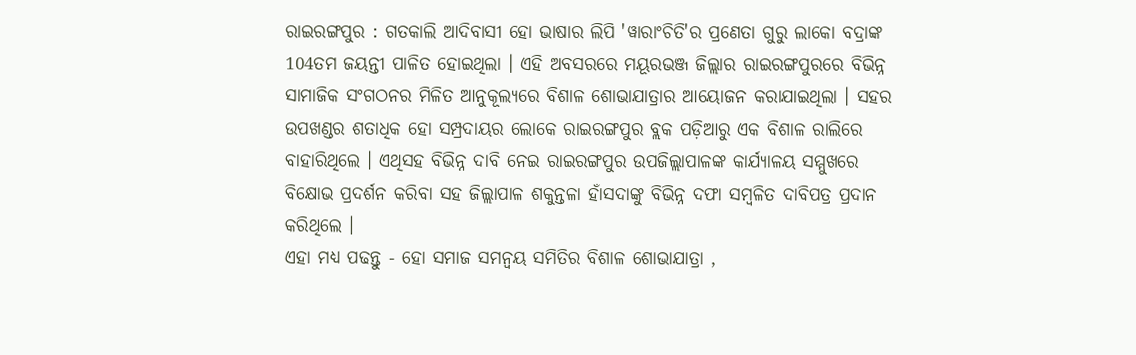ରାଇରଙ୍ଗପୁର : ଗତକାଲି ଆଦିବାସୀ ହୋ ଭାଷାର ଲିପି 'ୱାରାଂଚିତି'ର ପ୍ରଣେତା ଗୁରୁ ଲାକୋ ବଦ୍ରାଙ୍କ 104ତମ ଜୟନ୍ତୀ ପାଳିତ ହୋଇଥିଲା । ଏହି ଅବସରରେ ମୟୂରଭଞ୍ଜ ଜିଲ୍ଲାର ରାଇରଙ୍ଗପୁରରେ ବିଭିନ୍ନ ସାମାଜିକ ସଂଗଠନର ମିଳିତ ଆନୁକୂଲ୍ୟରେ ବିଶାଳ ଶୋଭାଯାତ୍ରାର ଆୟୋଜନ କରାଯାଇଥିଲା । ସହର ଉପଖଣ୍ଡର ଶତାଧିକ ହୋ ସମ୍ପ୍ରଦାୟର ଲୋକେ ରାଇରଙ୍ଗପୁର ବ୍ଲକ ପଡ଼ିଆରୁ ଏକ ବିଶାଳ ରାଲିରେ ବାହାରିଥିଲେ । ଏଥିସହ ବିଭିନ୍ନ ଦାବି ନେଇ ରାଇରଙ୍ଗପୁର ଉପଜିଲ୍ଲାପାଳଙ୍କ କାର୍ଯ୍ୟାଳୟ ସମ୍ମୁଖରେ ବିକ୍ଷୋଭ ପ୍ରଦର୍ଶନ କରିବା ସହ ଜିଲ୍ଲାପାଳ ଶକୁନ୍ତଳା ହାଁସଦାଙ୍କୁ ବିଭିନ୍ନ ଦଫା ସମ୍ବଳିତ ଦାବିପତ୍ର ପ୍ରଦାନ କରିଥିଲେ ।
ଏହା ମଧ୍ୟ ପଢନ୍ତୁ - ହୋ ସମାଜ ସମନ୍ବୟ ସମିତିର ବିଶାଳ ଶୋଭାଯାତ୍ରା ,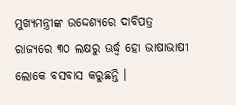ମୁଖ୍ୟମନ୍ତ୍ରୀଙ୍କ ଉଦ୍ଦେଶ୍ୟରେ ଦାବିପତ୍ର
ରାଜ୍ୟରେ ୩୦ ଲକ୍ଷରୁ ଊର୍ଦ୍ଧ୍ବ ହୋ ଭାଷାଭାଷୀ ଲୋକେ ବସବାସ କରୁଛନ୍ତି ।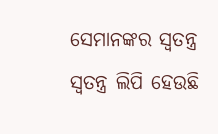ସେମାନଙ୍କର ସ୍ବତନ୍ତ୍ର ସ୍ୱତନ୍ତ୍ର ଲିପି ହେଉଛି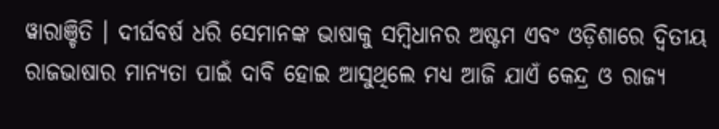ୱାରାଞ୍ଚିତି । ଦୀର୍ଘବର୍ଷ ଧରି ସେମାନଙ୍କ ଭାଷାକୁ ସମ୍ବିଧାନର ଅଷ୍ଟମ ଏବଂ ଓଡ଼ିଶାରେ ଦ୍ଵିତୀୟ ରାଜଭାଷାର ମାନ୍ୟତା ପାଇଁ ଦାବି ହୋଇ ଆସୁଥିଲେ ମଧ୍ୟ ଆଜି ଯାଏଁ କେନ୍ଦ୍ର ଓ ରାଜ୍ୟ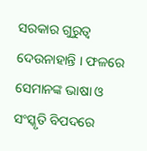ସରକାର ଗୁରୁତ୍ବ ଦେଉନାହାନ୍ତି । ଫଳରେ ସେମାନଙ୍କ ଭାଷା ଓ ସଂସ୍କୃତି ବିପଦରେ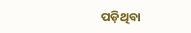ପଡ଼ିଥିବା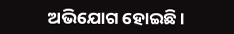ଅଭିଯୋଗ ହୋଇଛି ।